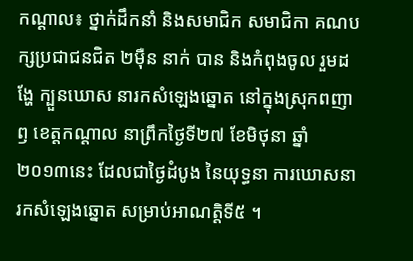កណ្ដាល៖ ថ្នាក់ដឹកនាំ និងសមាជិក សមាជិកា គណបក្សប្រជាជនជិត ២ម៉ឺន នាក់ បាន និងកំពុងចូល រួមដង្ហែ ក្បួនឃោស នារកសំឡេងឆ្នោត នៅក្នុងស្រុកពញាឭ ខេត្ដកណ្ដាល នាព្រឹកថ្ងៃទី២៧ ខែមិថុនា ឆ្នាំ ២០១៣នេះ ដែលជាថ្ងៃដំបូង នៃយុទ្ធនា ការឃោសនារកសំឡេងឆ្នោត សម្រាប់អាណត្ដិទី៥ ។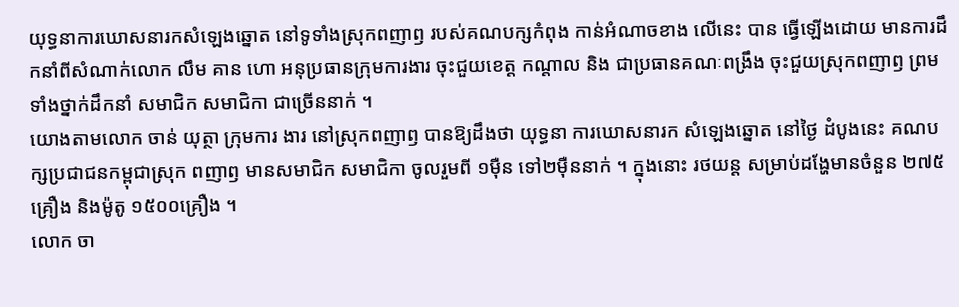យុទ្ធនាការឃោសនារកសំឡេងឆ្នោត នៅទូទាំងស្រុកពញាឭ របស់គណបក្សកំពុង កាន់អំណាចខាង លើនេះ បាន ធ្វើឡើងដោយ មានការដឹកនាំពីសំណាក់លោក លឹម គាន ហោ អនុប្រធានក្រុមការងារ ចុះជួយខេត្ដ កណ្ដាល និង ជាប្រធានគណៈពង្រឹង ចុះជួយស្រុកពញាឭ ព្រមទាំងថ្នាក់ដឹកនាំ សមាជិក សមាជិកា ជាច្រើននាក់ ។
យោងតាមលោក ចាន់ យុត្ថា ក្រុមការ ងារ នៅស្រុកពញាឭ បានឱ្យដឹងថា យុទ្ធនា ការឃោសនារក សំឡេងឆ្នោត នៅថ្ងៃ ដំបូងនេះ គណបក្សប្រជាជនកម្ពុជាស្រុក ពញាឭ មានសមាជិក សមាជិកា ចូលរួមពី ១ម៉ឺន ទៅ២ម៉ឺននាក់ ។ ក្នុងនោះ រថយន្ដ សម្រាប់ដង្ហែមានចំនួន ២៧៥ គ្រឿង និងម៉ូតូ ១៥០០គ្រឿង ។
លោក ចា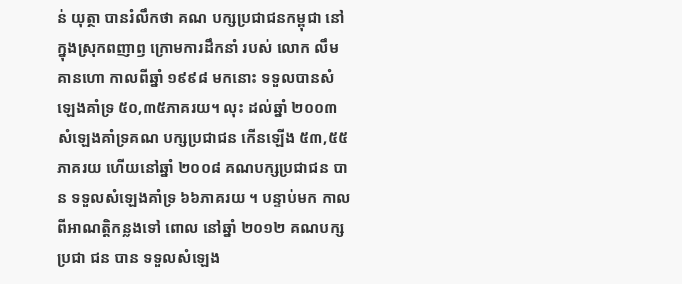ន់ យុត្ថា បានរំលឹកថា គណ បក្សប្រជាជនកម្ពុជា នៅក្នុងស្រុកពញាឭ ក្រោមការដឹកនាំ របស់ លោក លឹម គានហោ កាលពីឆ្នាំ ១៩៩៨ មកនោះ ទទួលបានសំឡេងគាំទ្រ ៥០,៣៥ភាគរយ។ លុះ ដល់ឆ្នាំ ២០០៣ សំឡេងគាំទ្រគណ បក្សប្រជាជន កើនឡើង ៥៣,៥៥ភាគរយ ហើយនៅឆ្នាំ ២០០៨ គណបក្សប្រជាជន បាន ទទួលសំឡេងគាំទ្រ ៦៦ភាគរយ ។ បន្ទាប់មក កាលពីអាណត្ដិកន្លងទៅ ពោល នៅឆ្នាំ ២០១២ គណបក្សប្រជា ជន បាន ទទួលសំឡេង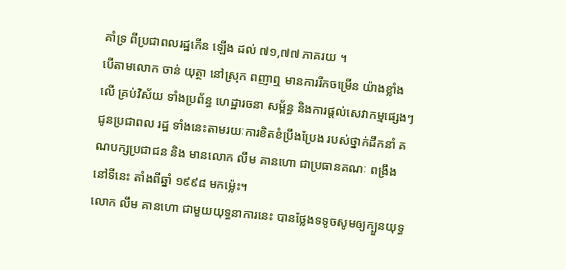គាំទ្រ ពីប្រជាពលរដ្ឋកើន ឡើង ដល់ ៧១,៧៧ ភាគរយ ។
បើតាមលោក ចាន់ យុត្ថា នៅស្រុក ពញាឮ មានការរីកចម្រើន យ៉ាងខ្លាំងលើ គ្រប់វិស័យ ទាំងប្រព័ន្ធ ហេដ្ឋារចនា សម្ព័ន្ធ និងការផ្ដល់សេវាកម្មផ្សេងៗ ជូនប្រជាពល រដ្ឋ ទាំងនេះតាមរយៈការខិតខំប្រឹងប្រែង របស់ថ្នាក់ដឹកនាំ គណបក្សប្រជាជន និង មានលោក លឹម គានហោ ជាប្រធានគណៈ ពង្រឹងនៅទីនេះ តាំងពីឆ្នាំ ១៩៩៨ មកម្ល៉េះ។
លោក លឹម គានហោ ជាមួយយុទ្ធនាការនេះ បានថ្លែងទទូចសូមឲ្យក្បួនយុទ្ធ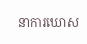នាការឃោស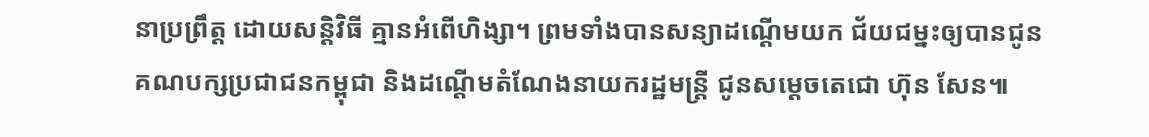នាប្រព្រឹត្ត ដោយសន្តិវិធី គ្មានអំពើហិង្សា។ ព្រមទាំងបានសន្យាដណ្តើមយក ជ័យជម្នះឲ្យបានជូនគណបក្សប្រជាជនកម្ពុជា និងដណ្តើមតំណែងនាយករដ្ឋមន្ត្រី ជូនសម្តេចតេជោ ហ៊ុន សែន៕